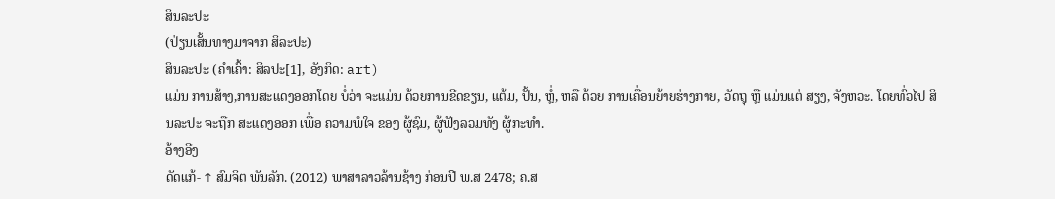ສິນລະປະ
(ປ່ຽນເສັ້ນທາງມາຈາກ ສິລະປະ)
ສິນລະປະ (ຄຳເຄົ້າ: ສິລປະ[1], ອັງກິດ: art)
ແມ່ນ ການສ້າງ,ການສະແດງອອກໂດຍ ບໍ່ວ່າ ຈະແມ່ນ ດ້ວຍການຂີດຂຽນ, ແຕ້ມ, ປັ້ນ, ຫຼໍ່, ຫລື ດ້ວຍ ການເຄື່ອນຍ້າຍຮ່າງກາຍ, ວັດຖຸ ຫຼື ແມ່ນແຕ່ ສຽງ, ຈັງຫວະ. ໂດຍທົ່ວໄປ ສິນລະປະ ຈະຖືກ ສະແດງອອກ ເພື່ອ ຄວາມພໍໃຈ ຂອງ ຜູ້ຊົມ, ຜູ້ຟັງລວມທັງ ຜູ້ກະທຳ.
ອ້າງອີງ
ດັດແກ້- ↑ ສົມຈິຕ ພັນລັກ. (2012) ພາສາລາວລ້ານຊ້າງ ກ່ອນປີ ພ.ສ 2478; ຄ.ສ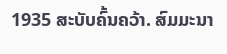1935 ສະບັບຄົ້ນຄວ້າ. ສົມມະນາ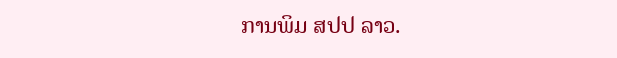ການພິມ ສປປ ລາວ.